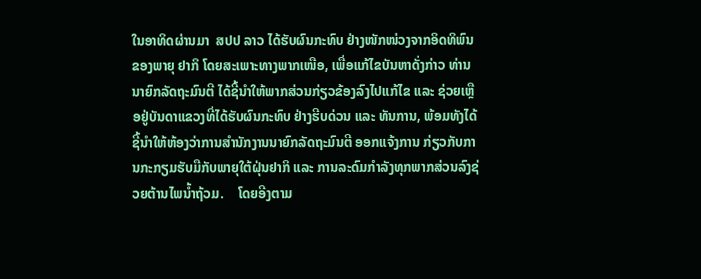ໃນອາທິດຜ່ານມາ  ສປປ ລາວ ໄດ້ຮັບຜົນກະທົບ ຢ່າງໜັກໜ່ວງຈາກອິດທິພົນຂອງພາຍຸ ຢາກິ ໂດຍສະເພາະທາງພາກເໜືອ, ເພື່ອແກ້ໄຂບັນຫາດັ່ງກ່າວ ທ່ານ ນາຍົກລັດຖະມົນຕີ ໄດ້ຊີ້ນຳໃຫ້ພາກສ່ວນກ່ຽວຂ້ອງລົງໄປແກ້ໄຂ ແລະ ຊ່ວຍເຫຼືອຢູ່ບັນດາແຂວງທີ່ໄດ້ຮັບຜົນກະທົບ ຢ່າງຮີບດ່ວນ ແລະ ທັນການ, ພ້ອມທັງໄດ້ຊີ້ນຳໃຫ້ຫ້ອງວ່າການສຳນັກງານນາຍົກລັດຖະມົນຕີ ອອກແຈ້ງການ ກ່ຽວກັບການກະກຽມຮັບມືກັບພາຍຸໃຕ້ຝຸ່ນຢາກິ ແລະ ການລະດົມກໍາລັງທຸກພາກສ່ວນລົງຊ່ວຍຕ້ານໄພນ້ຳຖ້ວມ.    ໂດຍອີງຕາມ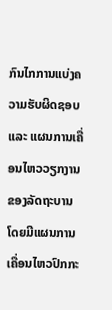ກົນໄກການແບ່ງຄວາມຮັບຜິດຊອບ ແລະ ແຜນການເຄື່ອນໄຫວວຽກງານຂອງລັດຖະບານ ໂດຍມີແຜນການເຄື່ອນໄຫວປົກກະ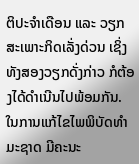ຕິປະຈຳເດືອນ ແລະ ວຽກສະເພາະກິດເລັ່ງດ່ວນ ເຊິ່ງທັງສອງວຽກດັ່ງກ່າວ ກໍຕ້ອງໄດ້ດຳເນີນໄປພ້ອມກັນ. ໃນການແກ້ໄຂໄພພິບັດທຳມະຊາດ ມີຄະນະ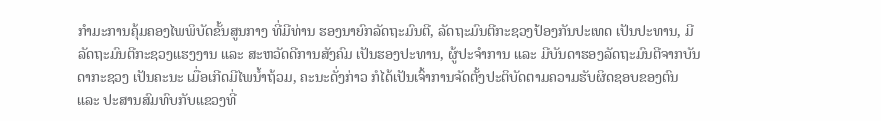ກຳມະການຄຸ້ມຄອງໄພພິບັດຂັ້ນສູນກາງ ທີ່ມີທ່ານ ຮອງນາຍົກລັດຖະມົນຕີ, ລັດຖະມົນຕີກະຊວງປ້ອງກັນປະເທດ ເປັນປະທານ, ມີລັດຖະມົນຕີກະຊວງແຮງງານ ແລະ ສະຫວັດດີການສັງຄົມ ເປັນຮອງປະທານ, ຜູ້ປະຈຳການ ແລະ ມີບັນດາຮອງລັດຖະມົນຕີຈາກບັນດາກະຊວງ ເປັນຄະນະ ເມື່ອເກີດມີໄພນ້ຳຖ້ວມ, ຄະນະດັ່ງກ່າວ ກໍໄດ້ເປັນເຈົ້າການຈັດຕັ້ງປະຕິບັດຕາມຄວາມຮັບຜິດຊອບຂອງຕົນ ແລະ ປະສານສົມທົບກັບແຂວງທີ່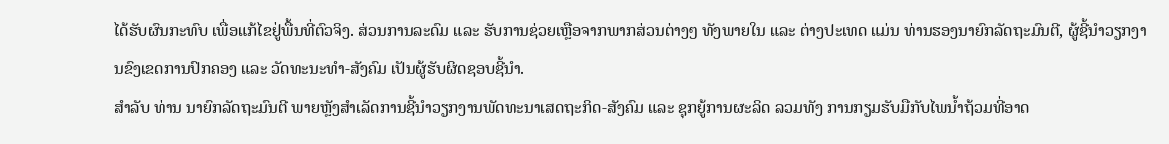ໄດ້ຮັບຜົນກະທົບ ເພື່ອແກ້ໄຂຢູ່ພື້ນທີ່ຕົວຈິງ. ສ່ວນການລະດົມ ແລະ ຮັບການຊ່ວຍເຫຼືອຈາກພາກສ່ວນຕ່າງໆ ທັງພາຍໃນ ແລະ ຕ່າງປະເທດ ແມ່ນ ທ່ານຮອງນາຍົກລັດຖະມົນຕີ, ຜູ້ຊີ້ນຳວຽກງານຂົງເຂດການປົກຄອງ ແລະ ວັດທະນະທຳ-ສັງຄົມ ເປັນຜູ້ຮັບຜິດຊອບຊີ້ນຳ.
ສຳລັບ ທ່ານ ນາຍົກລັດຖະມົນຕີ ພາຍຫຼັງສໍາເລັດການຊີ້ນຳວຽກງານພັດທະນາເສດຖະກິດ-ສັງຄົມ ແລະ ຊຸກຍູ້ການຜະລິດ ລວມທັງ ການກຽມຮັບມືກັບໄພນ້ຳຖ້ວມທີ່ອາດ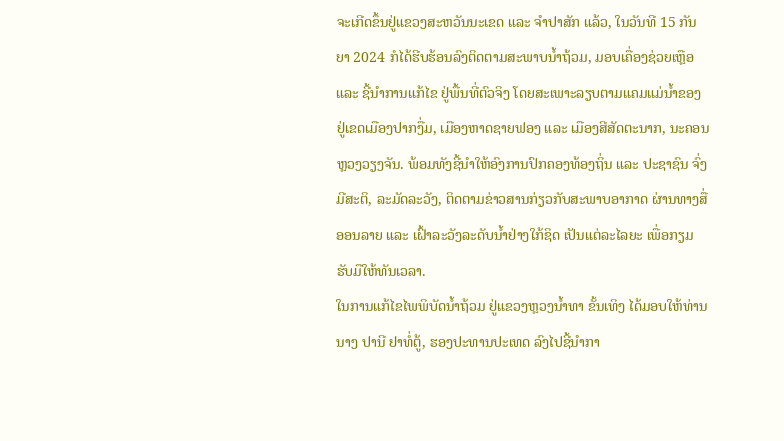ຈະເກີດຂຶ້ນຢູ່ແຂວງສະຫວັນນະເຂດ ແລະ ຈໍາປາສັກ ແລ້ວ, ໃນວັນທີ 15 ກັນຍາ 2024 ກໍໄດ້ຮີບຮ້ອນລົງຕິດຕາມສະພາບນ້ຳຖ້ວມ, ມອບເຄື່ອງຊ່ວຍເຫຼືອ ແລະ ຊີ້ນຳການແກ້ໄຂ ຢູ່ພື້ນທີ່ຕົວຈິງ ໂດຍສະເພາະລຽບຕາມແຄມແມ່ນໍ້າຂອງ ຢູ່ເຂດເມືອງປາກງື່ມ, ເມືອງຫາດຊາຍຟອງ ແລະ ເມືອງສີສັດຕະນາກ, ນະຄອນຫຼວງວຽງຈັນ. ພ້ອມທັງຊີ້ນໍາໃຫ້ອົງການປົກຄອງທ້ອງຖິ່ນ ແລະ ປະຊາຊົນ ຈົ່ງມີສະຕິ, ລະມັດລະວັງ, ຕິດຕາມຂ່າວສານກ່ຽວກັບສະພາບອາກາດ ຜ່ານທາງສື່ອອນລາຍ ແລະ ເຝົ້າລະວັງລະດັບນ້ຳຢ່າງໃກ້ຊິດ ເປັນແຕ່ລະໄລຍະ ເພື່ອກຽມຮັບມືໃຫ້ທັນເວລາ.
ໃນການແກ້ໄຂໄພພິບັດນໍ້າຖ້ວມ ຢູ່ແຂວງຫຼວງນໍ້າທາ ຂັ້ນເທິງ ໄດ້ມອບໃຫ້ທ່ານ ນາງ ປານີ ຢາທໍ່ຕູ້, ຮອງປະທານປະເທດ ລົງໄປຊີ້ນຳກາ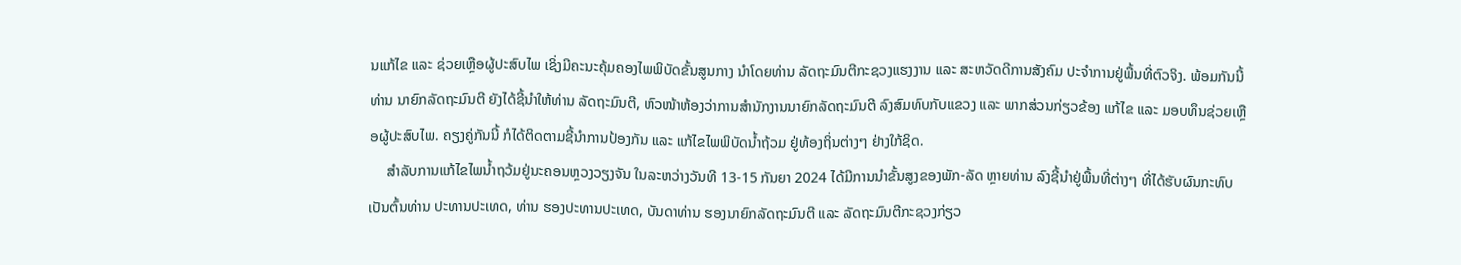ນແກ້ໄຂ ແລະ ຊ່ວຍເຫຼືອຜູ້ປະສົບໄພ ເຊິ່ງມີຄະນະຄຸ້ມຄອງໄພພິບັດຂັ້ນສູນກາງ ນຳໂດຍທ່ານ ລັດຖະມົນຕີກະຊວງແຮງງານ ແລະ ສະຫວັດດີການສັງຄົມ ປະຈຳການຢູ່ພື້ນທີ່ຕົວຈິງ. ພ້ອມກັນນີ້ ທ່ານ ນາຍົກລັດຖະມົນຕີ ຍັງໄດ້ຊີ້ນຳໃຫ້ທ່ານ ລັດຖະມົນຕີ, ຫົວໜ້າຫ້ອງວ່າການສຳນັກງານນາຍົກລັດຖະມົນຕີ ລົງສົມທົບກັບແຂວງ ແລະ ພາກສ່ວນກ່ຽວຂ້ອງ ແກ້ໄຂ ແລະ ມອບທຶນຊ່ວຍເຫຼືອຜູ້ປະສົບໄພ. ຄຽງຄູ່ກັນນີ້ ກໍໄດ້ຕິດຕາມຊີ້ນຳການປ້ອງກັນ ແລະ ແກ້ໄຂໄພພິບັດນໍ້າຖ້ວມ ຢູ່ທ້ອງຖິ່ນຕ່າງໆ ຢ່າງໃກ້ຊິດ.
     ສຳລັບການແກ້ໄຂໄພນໍ້າຖວ້ມຢູ່ນະຄອນຫຼວງວຽງຈັນ ໃນລະຫວ່າງວັນທີ 13-15 ກັນຍາ 2024 ໄດ້ມີການນໍາຂັ້ນສູງຂອງພັກ-ລັດ ຫຼາຍທ່ານ ລົງຊີ້ນໍາຢູ່ພື້ນທີ່ຕ່າງໆ ທີ່ໄດ້ຮັບຜົນກະທົບ ເປັນຕົ້ນທ່ານ ປະທານປະເທດ, ທ່ານ ຮອງປະທານປະເທດ, ບັນດາທ່ານ ຮອງນາຍົກລັດຖະມົນຕີ ແລະ ລັດຖະມົນຕີກະຊວງກ່ຽວ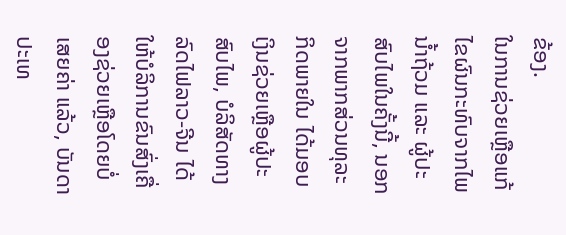ຂ້ອງ.
ໃນການຊ່ວຍເຫຼືອແກ້ໄຂຜົນກະທົບຈາກໄພນ້ຳຖ້ວມ ແລະ ຜູ້ປະສົບໄພໃນຄັ້ງນີ້, ນອກຈາກພາກສ່ວນທຸລະກິດພາຍໃນ ໄດ້ມອບເງິນຊ່ວຍເຫຼືອຜູ້ປະສົບໄພ, ບໍລິສັດທາງລົດໄຟລາວ-ຈີນ ໄດ້ໃຫ້ບໍລິການຂົນສົ່ງເຄື່ອງຊ່ວຍເຫຼືອໂດຍບໍ່ເສຍຄ່າ ແລ້ວ, ບັນດາປະເທ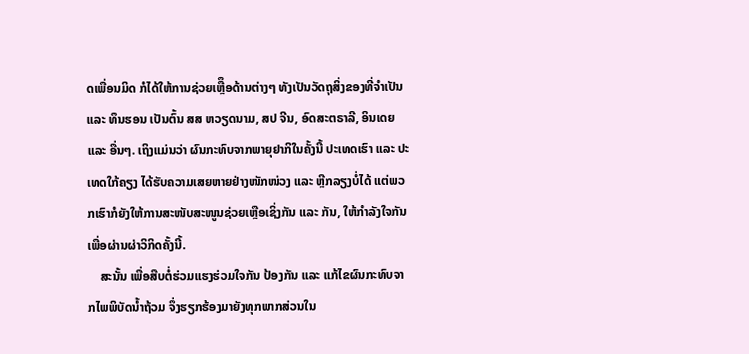ດເພື່ອນມິດ ກໍໄດ້ໃຫ້ການຊ່ວຍເຫຼືຶອດ້ານຕ່າງໆ ທັງເປັນວັດຖຸສິ່ງຂອງທີ່ຈຳເປັນ ແລະ ທຶນຮອນ ເປັນຕົ້ນ ສສ ຫວຽດນາມ, ສປ ຈີນ, ອົດສະຕຣາລີ, ອິນເດຍ ແລະ ອື່ນໆ. ເຖິງແມ່ນວ່າ ຜົນກະທົບຈາກພາຍຸຢາກິໃນຄັ້ງນີ້ ປະເທດເຮົາ ແລະ ປະເທດໃກ້ຄຽງ ໄດ້ຮັບຄວາມເສຍຫາຍຢ່າງໜັກໜ່ວງ ແລະ ຫຼີກລຽງບໍ່ໄດ້ ແຕ່ພວກເຮົາກໍຍັງໃຫ້ການສະໜັບສະໜູນຊ່ວຍເຫຼືອເຊິ່ງກັນ ແລະ ກັນ, ໃຫ້ກຳລັງໃຈກັນ ເພື່ອຜ່ານຜ່າວິກິດຄັ້ງນີ້.
    ສະນັ້ນ ເພື່ອສືບຕໍ່ຮ່ວມແຮງຮ່ວມໃຈກັນ ປ້ອງກັນ ແລະ ແກ້ໄຂຜົນກະທົບຈາກໄພພິບັດນ້ຳຖ້ວມ ຈຶ່ງຮຽກຮ້ອງມາຍັງທຸກພາກສ່ວນໃນ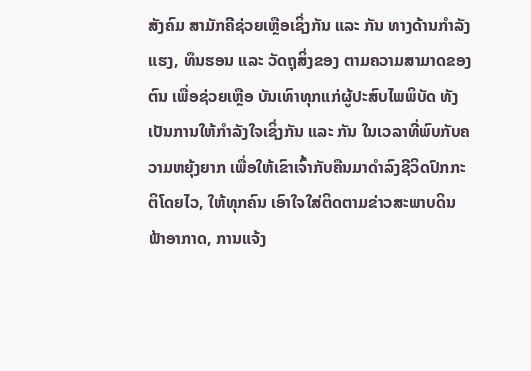ສັງຄົມ ສາມັກຄີຊ່ວຍເຫຼືອເຊິ່ງກັນ ແລະ ກັນ ທາງດ້ານກຳລັງແຮງ, ທຶນຮອນ ແລະ ວັດຖຸສິ່ງຂອງ ຕາມຄວາມສາມາດຂອງຕົນ ເພື່ອຊ່ວຍເຫຼືອ ບັນເທົາທຸກແກ່ຜູ້ປະສົບໄພພິບັດ ທັງເປັນການໃຫ້ກຳລັງໃຈເຊິ່ງກັນ ແລະ ກັນ ໃນເວລາທີ່ພົບກັບຄວາມຫຍຸ້ງຍາກ ເພື່ອໃຫ້ເຂົາເຈົ້າກັບຄືນມາດໍາລົງຊີວິດປົກກະຕິໂດຍໄວ, ໃຫ້ທຸກຄົນ ເອົາໃຈໃສ່ຕິດຕາມຂ່າວສະພາບດິນຟ້າອາກາດ, ການແຈ້ງ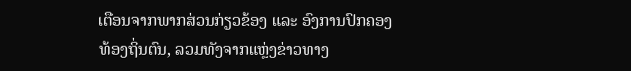ເຕືອນຈາກພາກສ່ວນກ່ຽວຂ້ອງ ແລະ ອົງການປົກຄອງທ້ອງຖິ່ນຕົນ, ລວມທັງຈາກແຫຼ່ງຂ່າວທາງ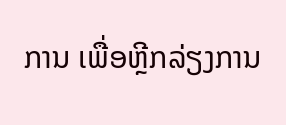ການ ເພື່ອຫຼີກລ່ຽງການ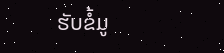ຮັບຂໍ້ມູ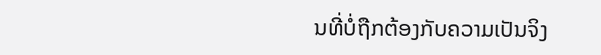ນທີ່ບໍ່ຖືກຕ້ອງກັບຄວາມເປັນຈິງ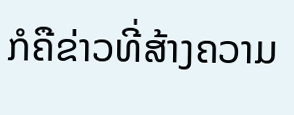ກໍຄືຂ່າວທີ່ສ້າງຄວາມ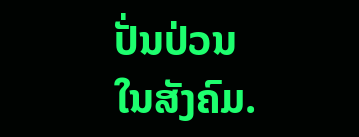ປັ່ນປ່ວນໃນສັງຄົມ.